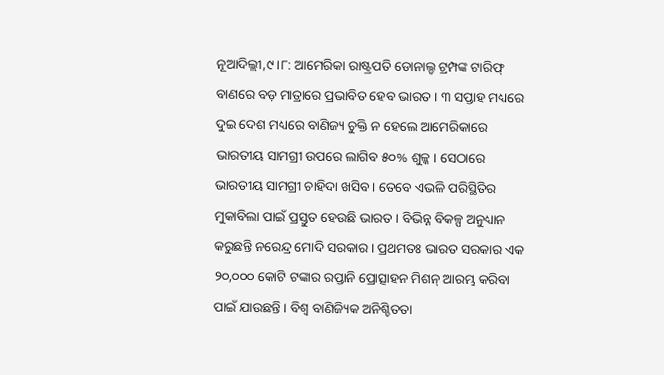ନୂଆଦିଲ୍ଲୀ,୯।୮: ଆମେରିକା ରାଷ୍ଟ୍ରପତି ଡୋନାଲ୍ଡ ଟ୍ରମ୍ପଙ୍କ ଟାରିଫ୍ ବାଣରେ ବଡ଼ ମାତ୍ରାରେ ପ୍ରଭାବିତ ହେବ ଭାରତ । ୩ ସପ୍ତାହ ମଧ୍ୟରେ ଦୁଇ ଦେଶ ମଧ୍ୟରେ ବାଣିଜ୍ୟ ଚୁକ୍ତି ନ ହେଲେ ଆମେରିକାରେ ଭାରତୀୟ ସାମଗ୍ରୀ ଉପରେ ଲାଗିବ ୫୦% ଶୁଳ୍କ । ସେଠାରେ ଭାରତୀୟ ସାମଗ୍ରୀ ଚାହିଦା ଖସିବ । ତେବେ ଏଭଳି ପରିସ୍ଥିତିର ମୁକାବିଲା ପାଇଁ ପ୍ରସ୍ତୁତ ହେଉଛି ଭାରତ । ବିଭିନ୍ନ ବିକଳ୍ପ ଅନୁଧ୍ୟାନ କରୁଛନ୍ତି ନରେନ୍ଦ୍ର ମୋଦି ସରକାର । ପ୍ରଥମତଃ ଭାରତ ସରକାର ଏକ ୨୦,୦୦୦ କୋଟି ଟଙ୍କାର ରପ୍ତାନି ପ୍ରୋତ୍ସାହନ ମିଶନ୍ ଆରମ୍ଭ କରିବା ପାଇଁ ଯାଉଛନ୍ତି । ବିଶ୍ୱ ବାଣିଜ୍ୟିକ ଅନିଶ୍ଚିତତା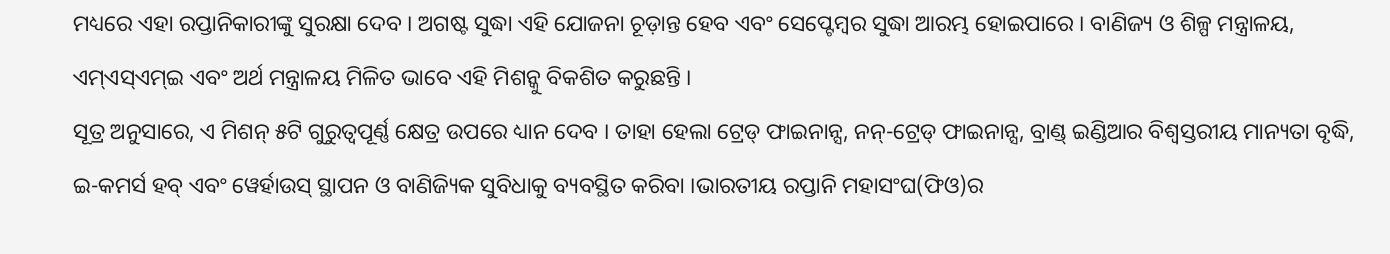ମଧ୍ୟରେ ଏହା ରପ୍ତାନିକାରୀଙ୍କୁ ସୁରକ୍ଷା ଦେବ । ଅଗଷ୍ଟ ସୁଦ୍ଧା ଏହି ଯୋଜନା ଚୂଡ଼ାନ୍ତ ହେବ ଏବଂ ସେପ୍ଟେମ୍ବର ସୁଦ୍ଧା ଆରମ୍ଭ ହୋଇପାରେ । ବାଣିଜ୍ୟ ଓ ଶିଳ୍ପ ମନ୍ତ୍ରାଳୟ, ଏମ୍ଏସ୍ଏମ୍ଇ ଏବଂ ଅର୍ଥ ମନ୍ତ୍ରାଳୟ ମିଳିତ ଭାବେ ଏହି ମିଶନ୍କୁ ବିକଶିତ କରୁଛନ୍ତି ।
ସୂତ୍ର ଅନୁସାରେ, ଏ ମିଶନ୍ ୫ଟି ଗୁରୁତ୍ୱପୂର୍ଣ୍ଣ କ୍ଷେତ୍ର ଉପରେ ଧ୍ୟାନ ଦେବ । ତାହା ହେଲା ଟ୍ରେଡ୍ ଫାଇନାନ୍ସ, ନନ୍-ଟ୍ରେଡ୍ ଫାଇନାନ୍ସ, ବ୍ରାଣ୍ଡ୍ ଇଣ୍ଡିଆର ବିଶ୍ୱସ୍ତରୀୟ ମାନ୍ୟତା ବୃଦ୍ଧି, ଇ-କମର୍ସ ହବ୍ ଏବଂ ୱେର୍ହାଉସ୍ ସ୍ଥାପନ ଓ ବାଣିଜ୍ୟିକ ସୁବିଧାକୁ ବ୍ୟବସ୍ଥିତ କରିବା ।ଭାରତୀୟ ରପ୍ତାନି ମହାସଂଘ(ଫିଓ)ର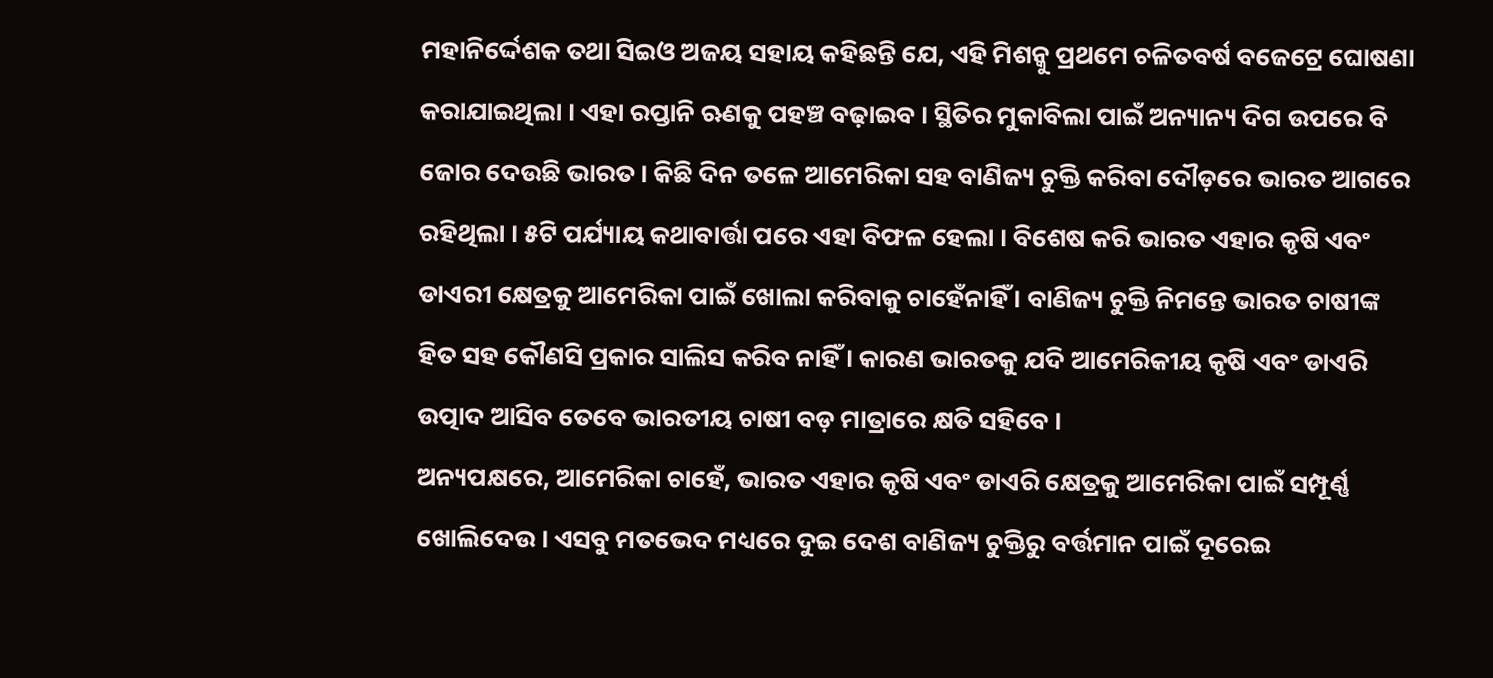ମହାନିର୍ଦ୍ଦେଶକ ତଥା ସିଇଓ ଅଜୟ ସହାୟ କହିଛନ୍ତି ଯେ, ଏହି ମିଶନ୍କୁ ପ୍ରଥମେ ଚଳିତବର୍ଷ ବଜେଟ୍ରେ ଘୋଷଣା କରାଯାଇଥିଲା । ଏହା ରପ୍ତାନି ଋଣକୁ ପହଞ୍ଚ ବଢ଼ାଇବ । ସ୍ଥିତିର ମୁକାବିଲା ପାଇଁ ଅନ୍ୟାନ୍ୟ ଦିଗ ଉପରେ ବି ଜୋର ଦେଉଛି ଭାରତ । କିଛି ଦିନ ତଳେ ଆମେରିକା ସହ ବାଣିଜ୍ୟ ଚୁକ୍ତି କରିବା ଦୌଡ଼ରେ ଭାରତ ଆଗରେ ରହିଥିଲା । ୫ଟି ପର୍ଯ୍ୟାୟ କଥାବାର୍ତ୍ତା ପରେ ଏହା ବିଫଳ ହେଲା । ବିଶେଷ କରି ଭାରତ ଏହାର କୃଷି ଏବଂ ଡାଏରୀ କ୍ଷେତ୍ରକୁ ଆମେରିକା ପାଇଁ ଖୋଲା କରିବାକୁ ଚାହେଁନାହିଁ । ବାଣିଜ୍ୟ ଚୁକ୍ତି ନିମନ୍ତେ ଭାରତ ଚାଷୀଙ୍କ ହିତ ସହ କୌଣସି ପ୍ରକାର ସାଲିସ କରିବ ନାହିଁ । କାରଣ ଭାରତକୁ ଯଦି ଆମେରିକୀୟ କୃଷି ଏବଂ ଡାଏରି ଉତ୍ପାଦ ଆସିବ ତେବେ ଭାରତୀୟ ଚାଷୀ ବଡ଼ ମାତ୍ରାରେ କ୍ଷତି ସହିବେ ।
ଅନ୍ୟପକ୍ଷରେ, ଆମେରିକା ଚାହେଁ, ଭାରତ ଏହାର କୃଷି ଏବଂ ଡାଏରି କ୍ଷେତ୍ରକୁ ଆମେରିକା ପାଇଁ ସମ୍ପୂର୍ଣ୍ଣ ଖୋଲିଦେଉ । ଏସବୁ ମତଭେଦ ମଧ୍ୟରେ ଦୁଇ ଦେଶ ବାଣିଜ୍ୟ ଚୁକ୍ତିରୁ ବର୍ତ୍ତମାନ ପାଇଁ ଦୂରେଇ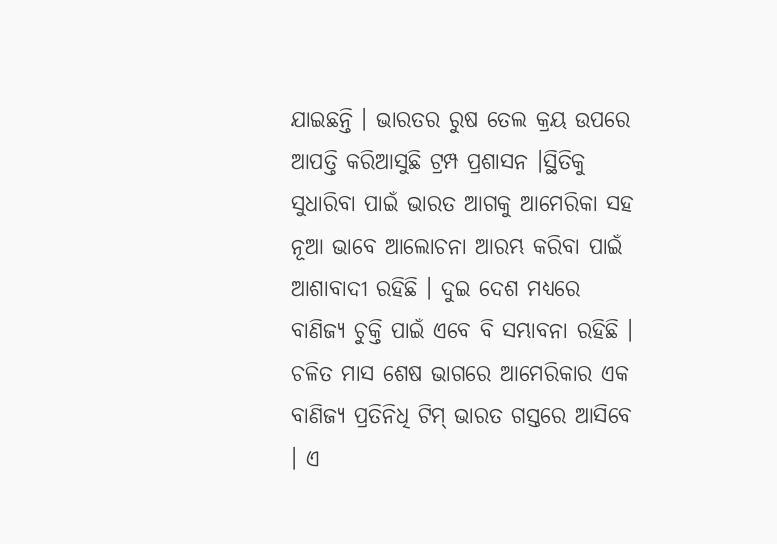ଯାଇଛନ୍ତି । ଭାରତର ରୁଷ ତେଲ କ୍ରୟ ଉପରେ ଆପତ୍ତି କରିଆସୁଛି ଟ୍ରମ୍ପ ପ୍ରଶାସନ ।ସ୍ଥିତିକୁ ସୁଧାରିବା ପାଇଁ ଭାରତ ଆଗକୁ ଆମେରିକା ସହ ନୂଆ ଭାବେ ଆଲୋଚନା ଆରମ୍ଭ କରିବା ପାଇଁ ଆଶାବାଦୀ ରହିଛି । ଦୁଇ ଦେଶ ମଧ୍ୟରେ ବାଣିଜ୍ୟ ଚୁକ୍ତି ପାଇଁ ଏବେ ବି ସମ୍ଭାବନା ରହିଛି । ଚଳିତ ମାସ ଶେଷ ଭାଗରେ ଆମେରିକାର ଏକ ବାଣିଜ୍ୟ ପ୍ରତିନିଧି ଟିମ୍ ଭାରତ ଗସ୍ତରେ ଆସିବେ । ଏ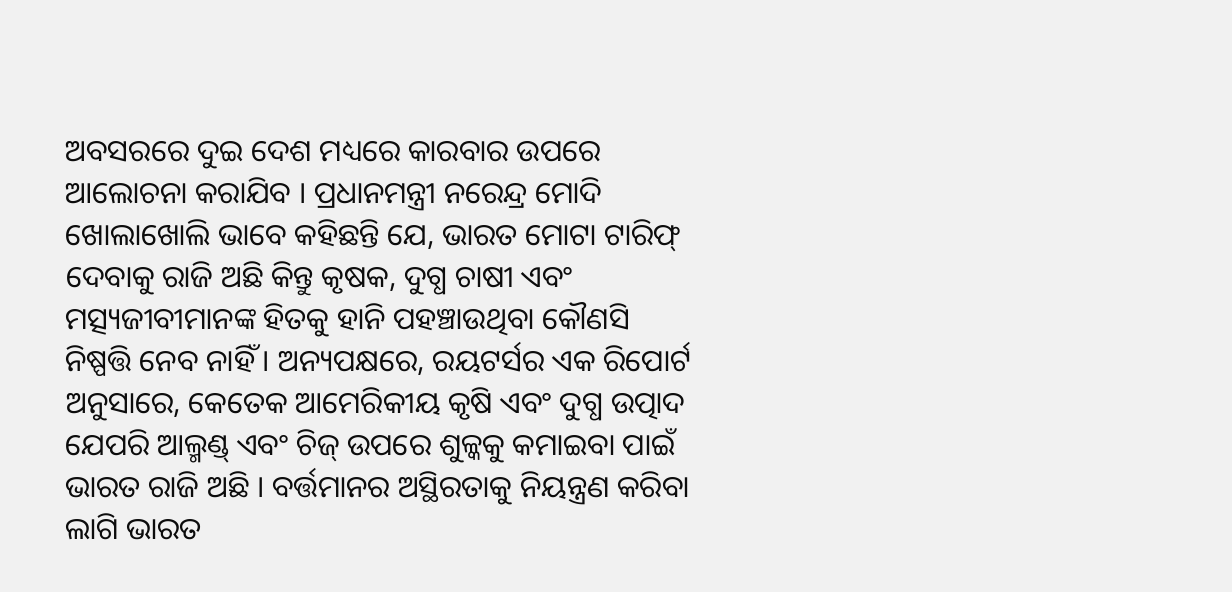ଅବସରରେ ଦୁଇ ଦେଶ ମଧ୍ୟରେ କାରବାର ଉପରେ ଆଲୋଚନା କରାଯିବ । ପ୍ରଧାନମନ୍ତ୍ରୀ ନରେନ୍ଦ୍ର ମୋଦି ଖୋଲାଖୋଲି ଭାବେ କହିଛନ୍ତି ଯେ, ଭାରତ ମୋଟା ଟାରିଫ୍ ଦେବାକୁ ରାଜି ଅଛି କିନ୍ତୁ କୃଷକ, ଦୁଗ୍ଧ ଚାଷୀ ଏବଂ ମତ୍ସ୍ୟଜୀବୀମାନଙ୍କ ହିତକୁ ହାନି ପହଞ୍ଚାଉଥିବା କୌଣସି ନିଷ୍ପତ୍ତି ନେବ ନାହିଁ । ଅନ୍ୟପକ୍ଷରେ, ରୟଟର୍ସର ଏକ ରିପୋର୍ଟ ଅନୁସାରେ, କେତେକ ଆମେରିକୀୟ କୃଷି ଏବଂ ଦୁଗ୍ଧ ଉତ୍ପାଦ ଯେପରି ଆଲ୍ମଣ୍ଡ୍ ଏବଂ ଚିଜ୍ ଉପରେ ଶୁଳ୍କକୁ କମାଇବା ପାଇଁ ଭାରତ ରାଜି ଅଛି । ବର୍ତ୍ତମାନର ଅସ୍ଥିରତାକୁ ନିୟନ୍ତ୍ରଣ କରିବା ଲାଗି ଭାରତ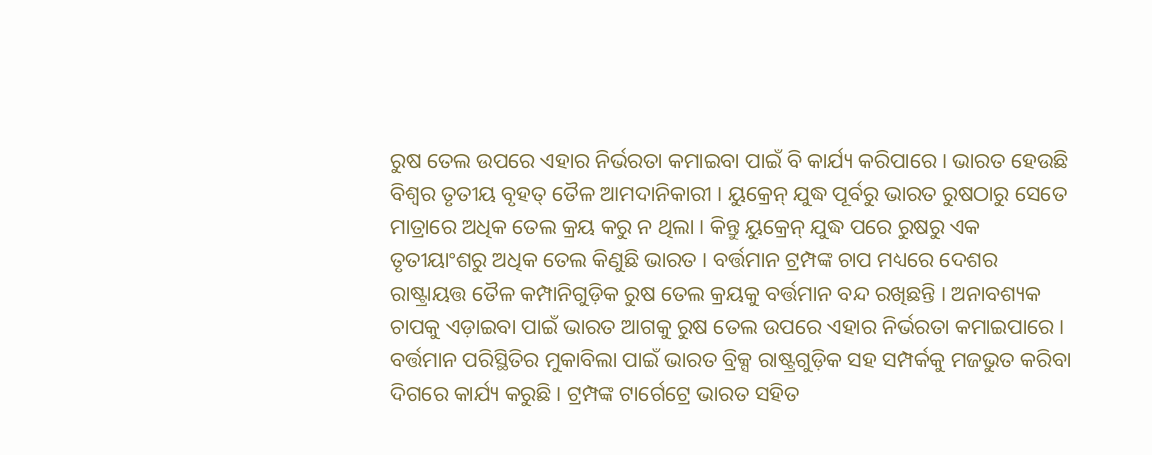ରୁଷ ତେଲ ଉପରେ ଏହାର ନିର୍ଭରତା କମାଇବା ପାଇଁ ବି କାର୍ଯ୍ୟ କରିପାରେ । ଭାରତ ହେଉଛି ବିଶ୍ୱର ତୃତୀୟ ବୃହତ୍ ତୈଳ ଆମଦାନିକାରୀ । ୟୁକ୍ରେନ୍ ଯୁଦ୍ଧ ପୂର୍ବରୁ ଭାରତ ରୁଷଠାରୁ ସେତେ ମାତ୍ରାରେ ଅଧିକ ତେଲ କ୍ରୟ କରୁ ନ ଥିଲା । କିନ୍ତୁ ୟୁକ୍ରେନ୍ ଯୁଦ୍ଧ ପରେ ରୁଷରୁ ଏକ ତୃତୀୟାଂଶରୁ ଅଧିକ ତେଲ କିଣୁଛି ଭାରତ । ବର୍ତ୍ତମାନ ଟ୍ରମ୍ପଙ୍କ ଚାପ ମଧ୍ୟରେ ଦେଶର ରାଷ୍ଟ୍ରାୟତ୍ତ ତୈଳ କମ୍ପାନିଗୁଡ଼ିକ ରୁଷ ତେଲ କ୍ରୟକୁ ବର୍ତ୍ତମାନ ବନ୍ଦ ରଖିଛନ୍ତି । ଅନାବଶ୍ୟକ ଚାପକୁ ଏଡ଼ାଇବା ପାଇଁ ଭାରତ ଆଗକୁ ରୁଷ ତେଲ ଉପରେ ଏହାର ନିର୍ଭରତା କମାଇପାରେ ।
ବର୍ତ୍ତମାନ ପରିସ୍ଥିତିର ମୁକାବିଲା ପାଇଁ ଭାରତ ବ୍ରିକ୍ସ ରାଷ୍ଟ୍ରଗୁଡ଼ିକ ସହ ସମ୍ପର୍କକୁ ମଜଭୁତ କରିବା ଦିଗରେ କାର୍ଯ୍ୟ କରୁଛି । ଟ୍ରମ୍ପଙ୍କ ଟାର୍ଗେଟ୍ରେ ଭାରତ ସହିତ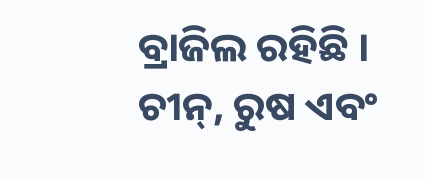ବ୍ରାଜିଲ ରହିଛି । ଚୀନ୍, ରୁଷ ଏବଂ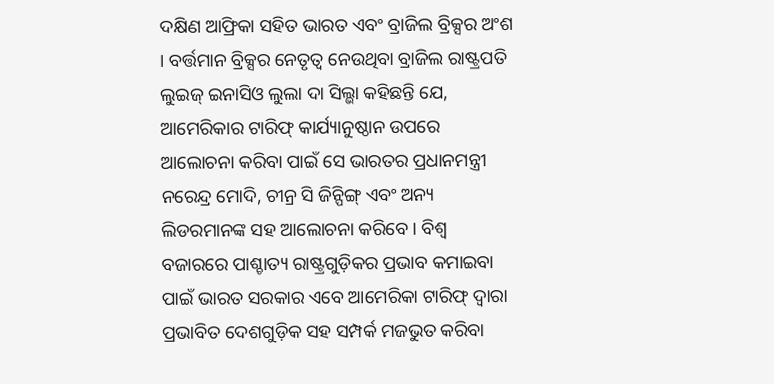ଦକ୍ଷିଣ ଆଫ୍ରିକା ସହିତ ଭାରତ ଏବଂ ବ୍ରାଜିଲ ବ୍ରିକ୍ସର ଅଂଶ । ବର୍ତ୍ତମାନ ବ୍ରିକ୍ସର ନେତୃତ୍ୱ ନେଉଥିବା ବ୍ରାଜିଲ ରାଷ୍ଟ୍ରପତି ଲୁଇଜ୍ ଇନାସିଓ ଲୁଲା ଦା ସିଲ୍ଭା କହିଛନ୍ତି ଯେ, ଆମେରିକାର ଟାରିଫ୍ କାର୍ଯ୍ୟାନୁଷ୍ଠାନ ଉପରେ ଆଲୋଚନା କରିବା ପାଇଁ ସେ ଭାରତର ପ୍ରଧାନମନ୍ତ୍ରୀ ନରେନ୍ଦ୍ର ମୋଦି, ଚୀନ୍ର ସି ଜିନ୍ପିଙ୍ଗ୍ ଏବଂ ଅନ୍ୟ ଲିଡରମାନଙ୍କ ସହ ଆଲୋଚନା କରିବେ । ବିଶ୍ୱ ବଜାରରେ ପାଶ୍ଚାତ୍ୟ ରାଷ୍ଟ୍ରଗୁଡ଼ିକର ପ୍ରଭାବ କମାଇବା ପାଇଁ ଭାରତ ସରକାର ଏବେ ଆମେରିକା ଟାରିଫ୍ ଦ୍ୱାରା ପ୍ରଭାବିତ ଦେଶଗୁଡ଼ିକ ସହ ସମ୍ପର୍କ ମଜଭୁତ କରିବା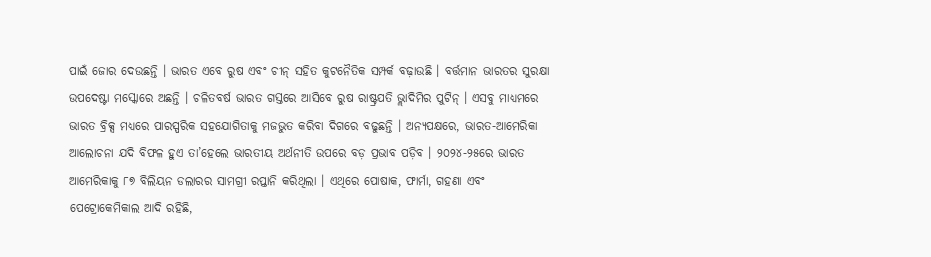ପାଇଁ ଜୋର ଦେଉଛନ୍ତି । ଭାରତ ଏବେ ରୁଷ ଏବଂ ଚୀନ୍ ସହିତ କୁଟନୈତିକ ସମ୍ପର୍କ ବଢ଼ାଉଛି । ବର୍ତ୍ତମାନ ଭାରତର ସୁରକ୍ଷା ଉପଦେଷ୍ଟା ମସ୍କୋରେ ଅଛନ୍ତି । ଚଳିତବର୍ଷ ଭାରତ ଗସ୍ତରେ ଆସିବେ ରୁଷ ରାଷ୍ଟ୍ରପତି ଭ୍ଲାଦିମିର ପୁଟିନ୍ । ଏସବୁ ମାଧ୍ୟମରେ ଭାରତ ବ୍ରିକ୍ସ ମଧ୍ୟରେ ପାରସ୍ପରିକ ସହଯୋଗିତାକୁ ମଜଭୁତ କରିବା ଦିଗରେ ବଢୁଛନ୍ତି । ଅନ୍ୟପକ୍ଷରେ, ଭାରତ-ଆମେରିକା ଆଲୋଚନା ଯଦି ବିଫଳ ହୁଏ ତା’ହେଲେ ଭାରତୀୟ ଅର୍ଥନୀତି ଉପରେ ବଡ଼ ପ୍ରଭାବ ପଡ଼ିବ । ୨୦୨୪-୨୫ରେ ଭାରତ ଆମେରିକାକୁ ୮୭ ବିଲିୟନ ଡଲାରର ସାମଗ୍ରୀ ରପ୍ତାନି କରିଥିଲା । ଏଥିରେ ପୋଷାକ, ଫାର୍ମା, ଗହଣା ଏବଂ ପେଟ୍ରୋକେମିକାଲ ଆଦି ରହିଛି,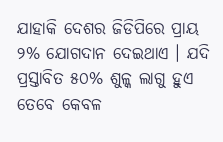ଯାହାକି ଦେଶର ଜିଡିପିରେ ପ୍ରାୟ ୨% ଯୋଗଦାନ ଦେଇଥାଏ । ଯଦି ପ୍ରସ୍ତାବିତ ୫୦% ଶୁଳ୍କ ଲାଗୁ ହୁଏ ତେବେ କେବଳ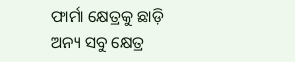ଫାର୍ମା କ୍ଷେତ୍ରକୁ ଛାଡ଼ି ଅନ୍ୟ ସବୁ କ୍ଷେତ୍ର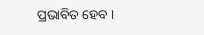ପ୍ରଭାବିତ ହେବ ।